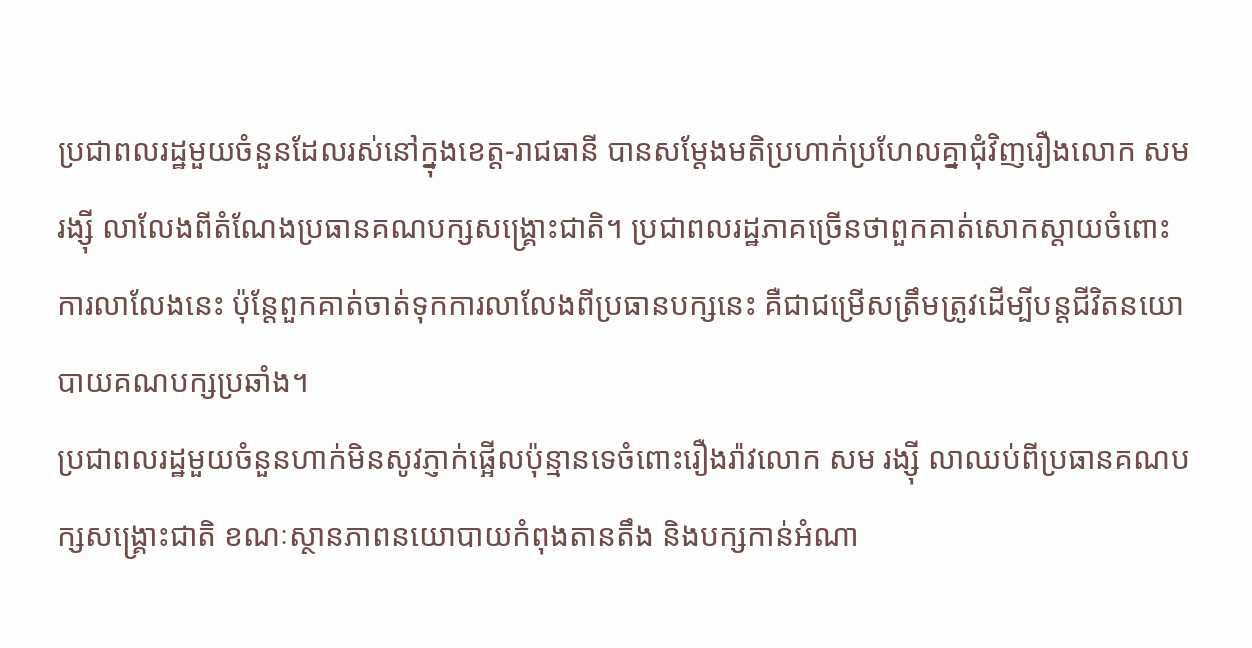ប្រជាពលរដ្ឋមួយចំនួនដែលរស់នៅក្នុងខេត្ត-រាជធានី បានសម្ដែងមតិប្រហាក់ប្រហែលគ្នាជុំវិញរឿងលោក សម រង្ស៊ី លាលែងពីតំណែងប្រធានគណបក្សសង្គ្រោះជាតិ។ ប្រជាពលរដ្ឋភាគច្រើនថាពួកគាត់សោកស្ដាយចំពោះការលាលែងនេះ ប៉ុន្តែពួកគាត់ចាត់ទុកការលាលែងពីប្រធានបក្សនេះ គឺជាជម្រើសត្រឹមត្រូវដើម្បីបន្តជីវិតនយោបាយគណបក្សប្រឆាំង។
ប្រជាពលរដ្ឋមួយចំនួនហាក់មិនសូវភ្ញាក់ផ្អើលប៉ុន្មានទេចំពោះរឿងរ៉ាវលោក សម រង្ស៊ី លាឈប់ពីប្រធានគណបក្សសង្គ្រោះជាតិ ខណៈស្ថានភាពនយោបាយកំពុងតានតឹង និងបក្សកាន់អំណា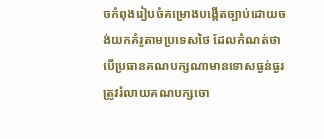ចកំពុងរៀបចំគម្រោងបង្កើតច្បាប់ដោយចង់យកគំរូតាមប្រទេសថៃ ដែលកំណត់ថា បើប្រធានគណបក្សណាមានទោសធ្ងន់ធ្ងរ ត្រូវរំលាយគណបក្សចោ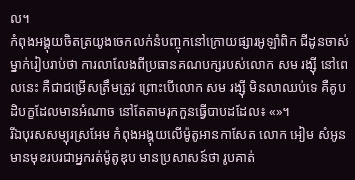ល។
កំពុងអង្គុយចិតត្រយូងចេកលក់នំបញ្ចុកនៅក្រោយផ្សារអូឡាំពិក ជីដូនចាស់ម្នាក់រៀបរាប់ថា ការលាលែងពីប្រធានគណបក្សរបស់លោក សម រង្ស៊ី នៅពេលនេះ គឺជាជម្រើសត្រឹមត្រូវ ព្រោះបើលោក សម រង្ស៊ី មិនលាឈប់ទេ គឺគូបដិបក្ខដែលមានអំណាច នៅតែតាមរុកកួនធ្វើបាបដដែល៖ «»។
រីឯបុរសសម្បុរស្រអែម កំពុងអង្គុយលើម៉ូតូអានកាសែត លោក អៀម សំអូន មានមុខរបរជាអ្នករត់ម៉ូតូឌុប មានប្រសាសន៍ថា រូបគាត់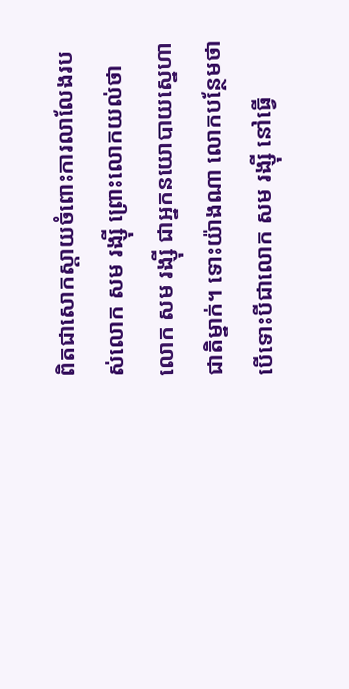ពិតជាសោកស្ដាយចំពោះការលាលែងរបស់លោក សម រង្ស៊ី ព្រោះលោកយល់ថា លោក សម រង្ស៊ី ជាអ្នកនយោបាយស្នេហាជាតិម្នាក់។ ទោះយ៉ាងណា លោកបន្ថែមថា បើទោះបីជាលោក សម រង្ស៊ី នៅធ្វើ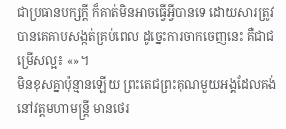ជាប្រធានបក្សក្តី ក៏គាត់មិនអាចធ្វើអ្វីបានទេ ដោយសារត្រូវបានគេគាបសង្កត់គ្រប់ពេល ដូច្នេះការចាកចេញនេះ គឺជាជម្រើសល្អ៖ «»។
មិនខុសគ្នាប៉ុន្មានឡើយ ព្រះតេជព្រះគុណមួយអង្គដែលគង់នៅវត្តមហាមន្ត្រី មានថេរ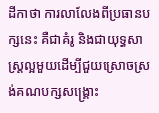ដីកាថា ការលាលែងពីប្រធានបក្សនេះ គឺជាគំរូ និងជាយុទ្ធសាស្ត្រល្អមួយដើម្បីជួយស្រោចស្រង់គណបក្សសង្គ្រោះ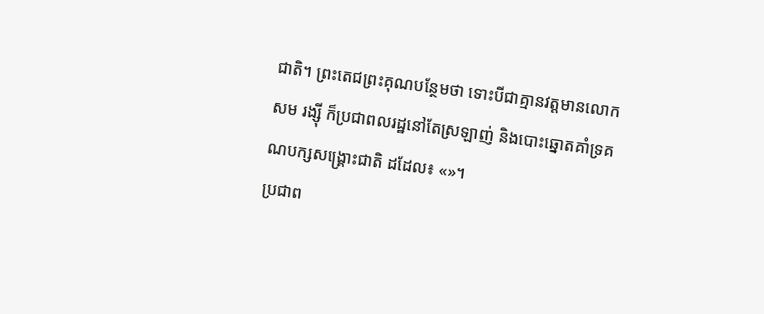ជាតិ។ ព្រះតេជព្រះគុណបន្ថែមថា ទោះបីជាគ្មានវត្តមានលោក សម រង្ស៊ី ក៏ប្រជាពលរដ្ឋនៅតែស្រឡាញ់ និងបោះឆ្នោតគាំទ្រគណបក្សសង្គ្រោះជាតិ ដដែល៖ «»។
ប្រជាព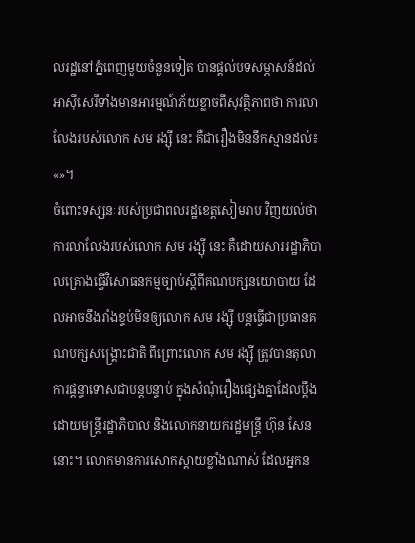លរដ្ឋនៅភ្នំពេញមួយចំនួនទៀត បានផ្តល់បទសម្ភាសន៍ដល់អាស៊ីសេរីទាំងមានអារម្មណ៍ភ័យខ្លាចពីសុវត្ថិភាពថា ការលាលែងរបស់លោក សម រង្ស៊ី នេះ គឺជារឿងមិននឹកស្មានដល់៖ «»។
ចំពោះទស្សនៈរបស់ប្រជាពលរដ្ឋខេត្តសៀមរាប វិញយល់ថា ការលាលែងរបស់លោក សម រង្ស៊ី នេះ គឺដោយសាររដ្ឋាភិបាលគ្រោងធ្វើវិសោធនកម្មច្បាប់ស្ដីពីគណបក្សនយោបាយ ដែលអាចនឹងរាំងខ្ទប់មិនឲ្យលោក សម រង្ស៊ី បន្តធ្វើជាប្រធានគណបក្សសង្គ្រោះជាតិ ពីព្រោះលោក សម រង្ស៊ី ត្រូវបានតុលាការផ្ដន្ទាទោសជាបន្តបន្ទាប់ ក្នុងសំណុំរឿងផ្សេងគ្នាដែលប្ដឹងដោយមន្ត្រីរដ្ឋាភិបាល និងលោកនាយករដ្ឋមន្ត្រី ហ៊ុន សែន នោះ។ លោកមានការសោកស្ដាយខ្លាំងណាស់ ដែលអ្នកន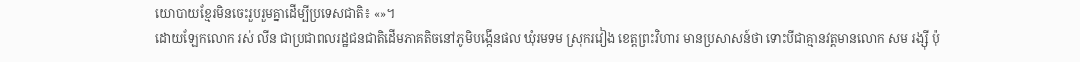យោបាយខ្មែរមិនចេះរួបរួមគ្នាដើម្បីប្រទេសជាតិ៖ «»។
ដោយឡែកលោក រស់ លីន ជាប្រជាពលរដ្ឋជនជាតិដើមភាគតិចនៅភូមិបង្កើនផល ឃុំរមទម ស្រុករវៀង ខេត្តព្រះវិហារ មានប្រសាសន៍ថា ទោះបីជាគ្មានវត្តមានលោក សម រង្ស៊ី ប៉ុ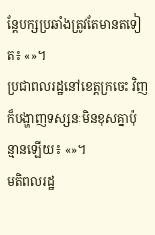ន្តែបក្សប្រឆាំងត្រូវតែមានតទៀត៖ «»។
ប្រជាពលរដ្ឋនៅខេត្តក្រចេះ វិញ ក៏បង្ហាញទស្សនៈមិនខុសគ្នាប៉ុន្មានឡើយ៖ «»។
មតិពលរដ្ឋ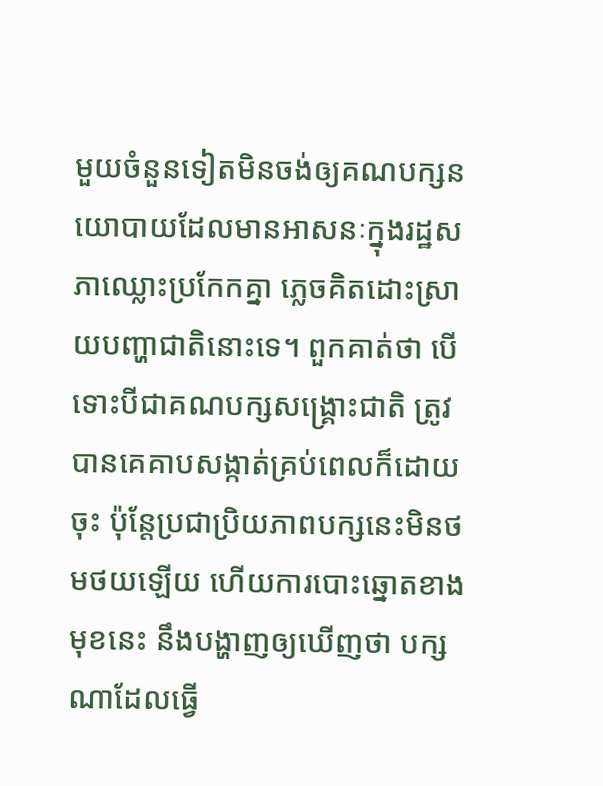មួយចំនួនទៀតមិនចង់ឲ្យគណបក្សនយោបាយដែលមានអាសនៈក្នុងរដ្ឋសភាឈ្លោះប្រកែកគ្នា ភ្លេចគិតដោះស្រាយបញ្ហាជាតិនោះទេ។ ពួកគាត់ថា បើទោះបីជាគណបក្សសង្គ្រោះជាតិ ត្រូវបានគេគាបសង្កាត់គ្រប់ពេលក៏ដោយចុះ ប៉ុន្តែប្រជាប្រិយភាពបក្សនេះមិនថមថយឡើយ ហើយការបោះឆ្នោតខាងមុខនេះ នឹងបង្ហាញឲ្យឃើញថា បក្សណាដែលធ្វើ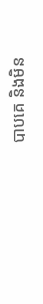បាបគេ និងមិន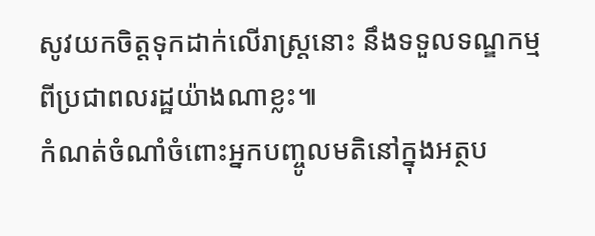សូវយកចិត្តទុកដាក់លើរាស្ត្រនោះ នឹងទទួលទណ្ឌកម្មពីប្រជាពលរដ្ឋយ៉ាងណាខ្លះ៕
កំណត់ចំណាំចំពោះអ្នកបញ្ចូលមតិនៅក្នុងអត្ថប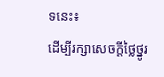ទនេះ៖
ដើម្បីរក្សាសេចក្ដីថ្លៃថ្នូរ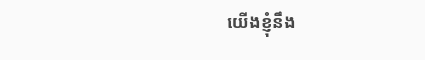យើងខ្ញុំនឹង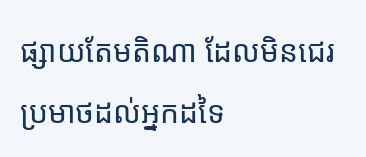ផ្សាយតែមតិណា ដែលមិនជេរប្រមាថដល់អ្នកដទៃ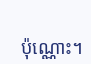ប៉ុណ្ណោះ។